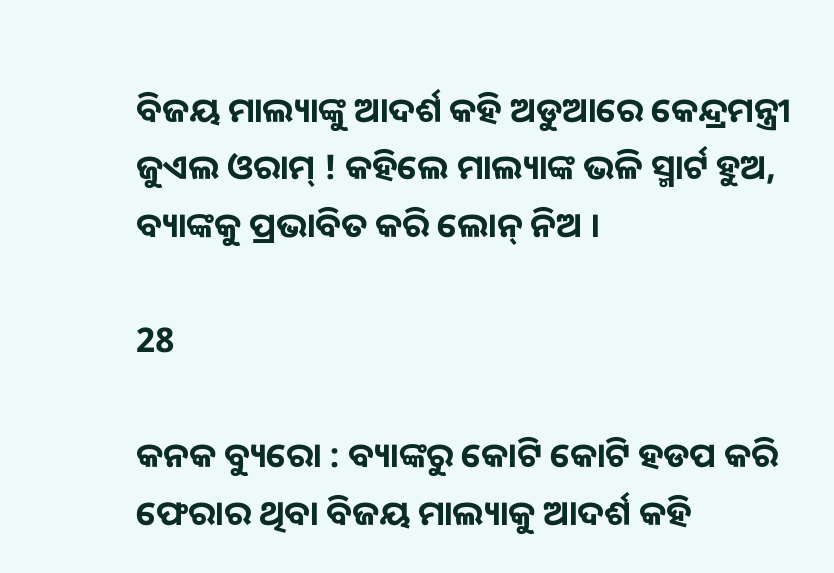ବିଜୟ ମାଲ୍ୟାଙ୍କୁ ଆଦର୍ଶ କହି ଅଡୁଆରେ କେନ୍ଦ୍ରମନ୍ତ୍ରୀ ଜୁଏଲ ଓରାମ୍ ! କହିଲେ ମାଲ୍ୟାଙ୍କ ଭଳି ସ୍ମାର୍ଟ ହୁଅ, ବ୍ୟାଙ୍କକୁ ପ୍ରଭାବିତ କରି ଲୋନ୍ ନିଅ ।

28

କନକ ବ୍ୟୁରୋ : ବ୍ୟାଙ୍କରୁ କୋଟି କୋଟି ହଡପ କରି ଫେରାର ଥିବା ବିଜୟ ମାଲ୍ୟାକୁ ଆଦର୍ଶ କହି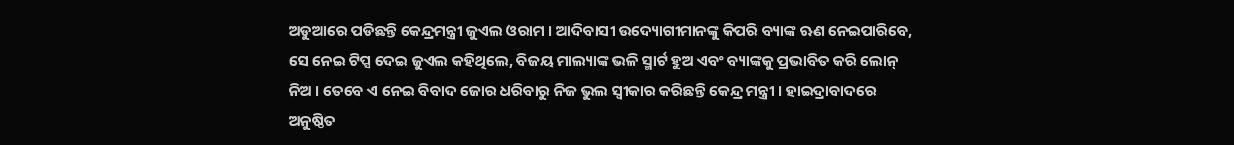ଅଡୁଆରେ ପଡିଛନ୍ତି କେନ୍ଦ୍ରମନ୍ତ୍ରୀ ଜୁଏଲ ଓରାମ । ଆଦିବାସୀ ଉଦ୍ୟୋଗୀମାନଙ୍କୁ କିପରି ବ୍ୟାଙ୍କ ଋଣ ନେଇପାରିବେ, ସେ ନେଇ ଟିପ୍ସ ଦେଇ ଜୁଏଲ କହିଥିଲେ, ବିଜୟ ମାଲ୍ୟାଙ୍କ ଭଳି ସ୍ମାର୍ଟ ହୁଅ ଏବଂ ବ୍ୟାଙ୍କକୁ ପ୍ରଭାବିତ କରି ଲୋନ୍ ନିଅ । ତେବେ ଏ ନେଇ ବିବାଦ ଜୋର ଧରିବାରୁ ନିଜ ଭୁଲ ସ୍ୱୀକାର କରିଛନ୍ତି କେନ୍ଦ୍ର ମନ୍ତ୍ରୀ । ହାଇଦ୍ରାବାଦରେ ଅନୁଷ୍ଠିତ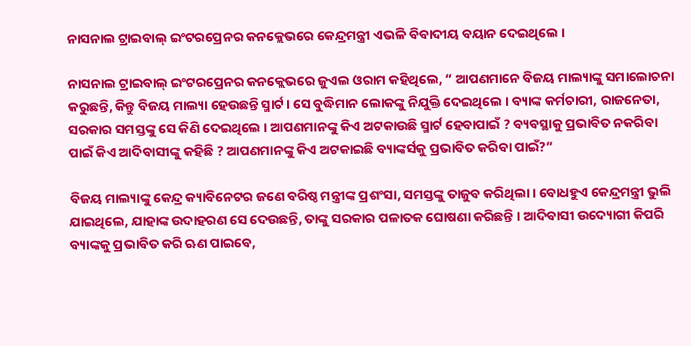ନାସନାଲ ଟ୍ରାଇବାଲ୍ ଇଂଟରପ୍ରେନର କନକ୍ଲେଭରେ କେନ୍ଦ୍ରମନ୍ତ୍ରୀ ଏଭଳି ବିବାଦୀୟ ବୟାନ ଦେଇଥିଲେ ।

ନାସନାଲ ଟ୍ରାଇବାଲ୍ ଇଂଟରପ୍ରେନର କନକ୍ଲେଭରେ ଜୁଏଲ ଓରାମ କହିଥିଲେ, “ ଆପଣମାନେ ବିଜୟ ମାଲ୍ୟାଙ୍କୁ ସମାଲୋଚନା କରୁଛନ୍ତି, କିନ୍ତୁ ବିଜୟ ମାଲ୍ୟା ହେଉଛନ୍ତି ସ୍ମାର୍ଟ । ସେ ବୁଦ୍ଧିମାନ ଲୋକଙ୍କୁ ନିଯୁକ୍ତି ଦେଇଥିଲେ । ବ୍ୟାଙ୍କ କର୍ମଚାରୀ, ରାଜନେତା, ସରକାର ସମସ୍ତଙ୍କୁ ସେ କିଣି ଦେଇଥିଲେ । ଆପଣମାନଙ୍କୁ କିଏ ଅଟକାଉଛି ସ୍ମାର୍ଟ ହେବାପାଇଁ ? ବ୍ୟବସ୍ଥାକୁ ପ୍ରଭାବିତ ନକରିବା ପାଇଁ କିଏ ଆଦିବାସୀଙ୍କୁ କହିଛି ? ଆପଣମାନଙ୍କୁ କିଏ ଅଟକାଇଛି ବ୍ୟାଙ୍କର୍ସକୁ ପ୍ରଭାବିତ କରିବା ପାଇଁ?”

ବିଜୟ ମାଲ୍ୟାଙ୍କୁ କେନ୍ଦ୍ର କ୍ୟାବିନେଟର ଜଣେ ବରିଷ୍ଠ ମନ୍ତ୍ରୀଙ୍କ ପ୍ରଶଂସା, ସମସ୍ତଙ୍କୁ ତାଜୁବ କରିଥିଲା । ବୋଧହୁଏ କେନ୍ଦ୍ରମନ୍ତ୍ରୀ ଭୁଲି ଯାଇଥିଲେ, ଯାହାଙ୍କ ଉଦାହରଣ ସେ ଦେଉଛନ୍ତି, ତାଙ୍କୁ ସରକାର ପଳାତକ ଘୋଷଣା କରିଛନ୍ତି । ଆଦିବାସୀ ଉଦ୍ୟୋଗୀ କିପରି ବ୍ୟାଙ୍କକୁ ପ୍ରଭାବିତ କରି ଋଣ ପାଇବେ,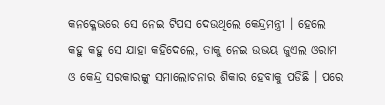କନକ୍ଳେଭରେ ସେ ନେଇ ଟିପସ ଦେଉଥିଲେ କେନ୍ଦ୍ରମନ୍ତ୍ରୀ । ହେଲେ କହୁ କହୁ ସେ ଯାହା କହିଦେଲେ, ତାକୁ ନେଇ ଉଭୟ ଜୁଏଲ ଓରାମ ଓ କେନ୍ଦ୍ର ସରକାରଙ୍କୁ ସମାଲୋଚନାର ଶିକାର ହେବାକୁ ପଡିଛି । ପରେ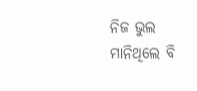ନିଜ ଭୁଲ ମାନିଥିଲେ ବି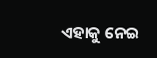ଏହାକୁ ନେଇ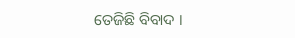ତେଜିଛି ବିବାଦ ।